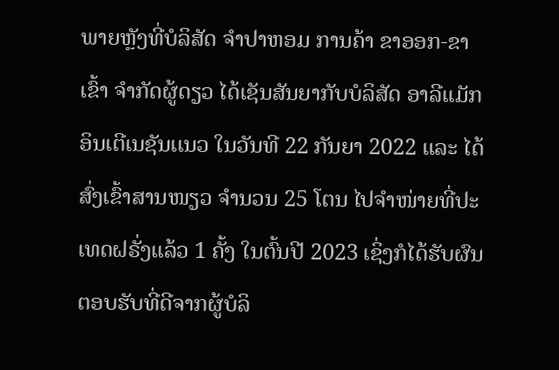ພາຍຫຼັງທີ່ບໍລິສັດ ຈຳປາຫອມ ການຄ້າ ຂາອອກ-ຂາເຂົ້າ ຈຳກັດຜູ້ດຽວ ໄດ້ເຊັນສັນຍາກັບບໍລິສັດ ອາລີເເມັກ ອິນເຕີເນຊັນເເນວ ໃນວັນທີ 22 ກັນຍາ 2022 ແລະ ໄດ້ສົ່ງເຂົ້າສານໜຽວ ຈຳນວນ 25 ໂຕນ ໄປຈຳໜ່າຍທີ່ປະເທດຝຣັ່ງແລ້ວ 1 ຄັ້ງ ໃນຕົ້ນປີ 2023 ເຊິ່ງກໍໄດ້ຮັບຜົນຕອບຮັບທີ່ດີຈາກຜູ້ບໍລິ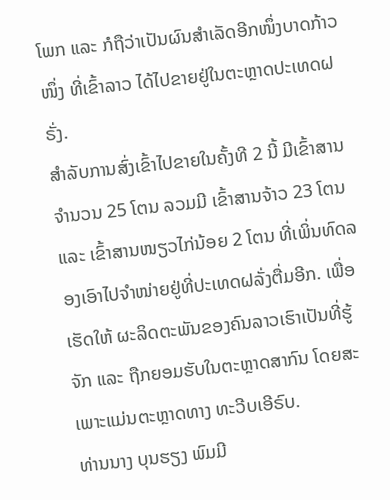ໂພກ ແລະ ກໍຖືວ່າເປັນຜົນສຳເລັດອີກໜຶ່ງບາດກ້າວໜຶ່ງ ທີ່ເຂົ້າລາວ ໄດ້ໄປຂາຍຢູ່ໃນຕະຫຼາດປະເທດຝຣັ່ງ.
ສຳລັບການສົ່ງເຂົ້າໄປຂາຍໃນຄັ້ງທີ 2 ນີ້ ມີເຂົ້າສານຈຳນວນ 25 ໂຕນ ລວມມີ ເຂົ້າສານຈ້າວ 23 ໂຕນ ແລະ ເຂົ້າສານໜຽວໄກ່ນ້ອຍ 2 ໂຕນ ທີ່ເພິ່ນທົດລອງເອົາໄປຈຳໜ່າຍຢູ່ທີ່ປະເທດຝລັ່ງຕື່ມອີກ. ເພື່ອເຮັດໃຫ້ ຜະລິດຕະພັນຂອງຄົນລາວເຮົາເປັນທີ່ຮູ້ຈັກ ແລະ ຖືກຍອມຮັບໃນຕະຫຼາດສາກົນ ໂດຍສະເພາະແມ່ນຕະຫຼາດທາງ ທະວີບເອີຣົບ.
ທ່ານນາງ ບຸນຮຽງ ພົມມີ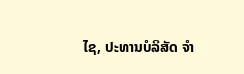ໄຊ, ປະທານບໍລິສັດ ຈຳ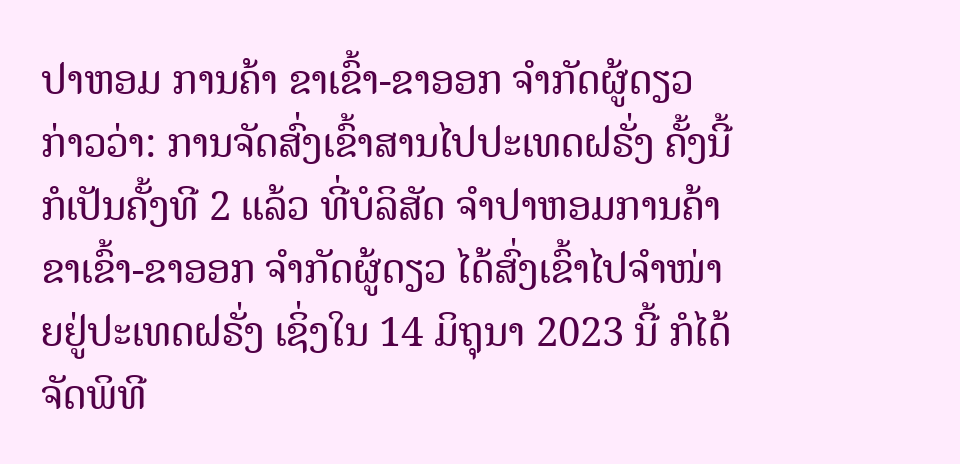ປາຫອມ ການຄ້າ ຂາເຂົ້າ-ຂາອອກ ຈຳກັດຜູ້ດຽວ ກ່າວວ່າ: ການຈັດສົ່ງເຂົ້າສານໄປປະເທດຝຣັ່ງ ຄັ້ງນີ້ກໍເປັນຄັ້ງທີ 2 ແລ້ວ ທີ່ບໍລິສັດ ຈຳປາຫອມການຄ້າ ຂາເຂົ້າ-ຂາອອກ ຈຳກັດຜູ້ດຽວ ໄດ້ສົ່ງເຂົ້າໄປຈຳໜ່າຍຢູ່ປະເທດຝຣັ່ງ ເຊິ່ງໃນ 14 ມິຖຸນາ 2023 ນີ້ ກໍໄດ້ຈັດພິທີ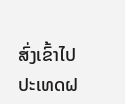ສົ່ງເຂົ້າໄປປະເທດຝ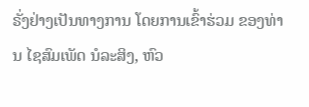ຣັ່ງຢ່າງເປັນທາງການ ໂດຍການເຂົ້າຮ່ວມ ຂອງທ່ານ ໄຊສົມເພັດ ນໍລະສິງ, ຫົວ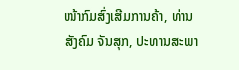ໜ້າກົມສົ່ງເສີມການຄ້າ, ທ່ານ ສັງຄົມ ຈັນສຸກ, ປະທານສະພາ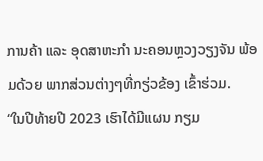ການຄ້າ ແລະ ອຸດສາຫະກຳ ນະຄອນຫຼວງວຽງຈັນ ພ້ອມດ້ວຍ ພາກສ່ວນຕ່າງໆທີ່ກຽ່ວຂ້ອງ ເຂົ້າຮ່ວມ.
“ໃນປີທ້າຍປີ 2023 ເຮົາໄດ້ມີແຜນ ກຽມ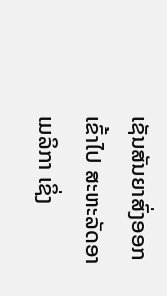ເຊັນສັນຍາສົ່ງອອກເຂົ້າໄປ ສະຫະລັດອາເມລິກາ ເຊິ່ງ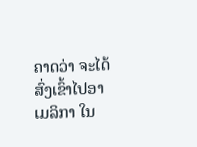ຄາດວ່າ ຈະໄດ້ສົ່ງເຂົ້າໄປອາເມລິກາ ໃນ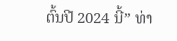ຕົ້ນປີ 2024 ນີ້” ທ່າ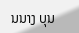ນນາງ ບຸນ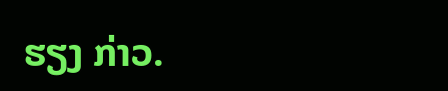ຮຽງ ກ່າວ.